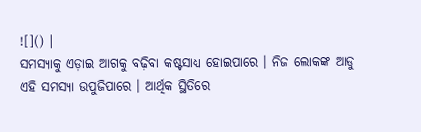![]() |
ସମସ୍ୟାକୁ ଏଡ଼ାଇ ଆଗକୁ ବଢ଼ିବା କଷ୍ଟସାଧ୍ୟ ହୋଇପାରେ । ନିଜ ଲୋକଙ୍କ ଆଡୁ ଏହି ସମସ୍ୟା ଉପୁଜିପାରେ । ଆର୍ଥିକ ସ୍ଥିତିରେ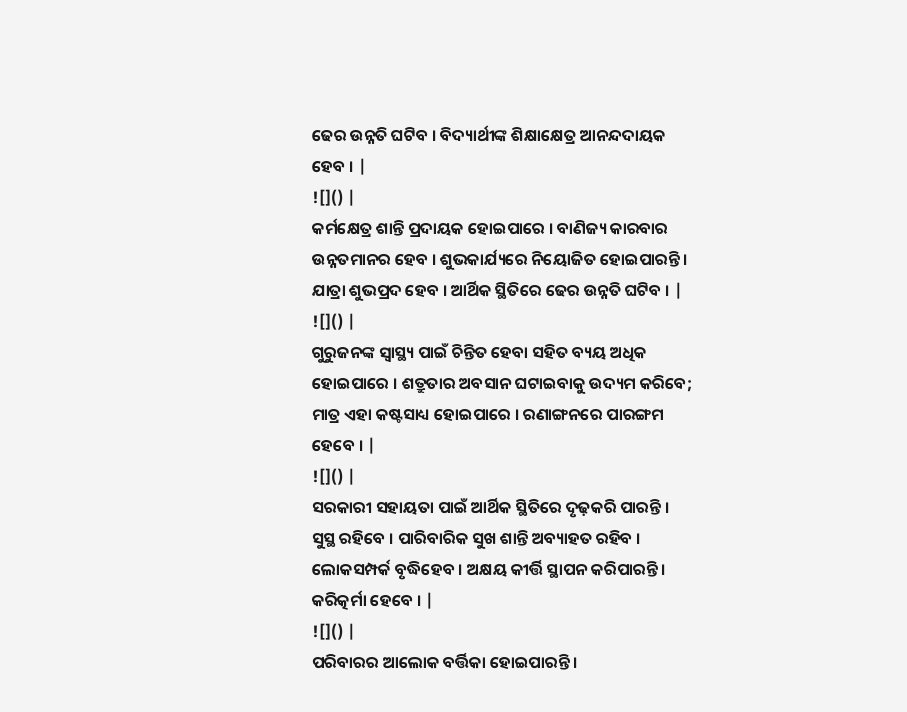ଢେର ଉନ୍ନତି ଘଟିବ । ବିଦ୍ୟାର୍ଥୀଙ୍କ ଶିକ୍ଷାକ୍ଷେତ୍ର ଆନନ୍ଦଦାୟକ ହେବ । |
![]() |
କର୍ମକ୍ଷେତ୍ର ଶାନ୍ତି ପ୍ରଦାୟକ ହୋଇପାରେ । ବାଣିଜ୍ୟ କାରବାର ଉନ୍ନତମାନର ହେବ । ଶୁଭକାର୍ଯ୍ୟରେ ନିୟୋଜିତ ହୋଇପାରନ୍ତି । ଯାତ୍ରା ଶୁଭପ୍ରଦ ହେବ । ଆର୍ଥିକ ସ୍ଥିତିରେ ଢେର ଉନ୍ନତି ଘଟିବ । |
![]() |
ଗୁରୁଜନଙ୍କ ସ୍ୱାସ୍ଥ୍ୟ ପାଇଁ ଚିନ୍ତିତ ହେବା ସହିତ ବ୍ୟୟ ଅଧିକ ହୋଇପାରେ । ଶତ୍ରୁତାର ଅବସାନ ଘଟାଇବାକୁ ଉଦ୍ୟମ କରିବେ; ମାତ୍ର ଏହା କଷ୍ଟସାଧ୍ୟ ହୋଇପାରେ । ରଣାଙ୍ଗନରେ ପାରଙ୍ଗମ ହେବେ । |
![]() |
ସରକାରୀ ସହାୟତା ପାଇଁ ଆର୍ଥିକ ସ୍ଥିତିରେ ଦୃଢ଼କରି ପାରନ୍ତି । ସୁସ୍ଥ ରହିବେ । ପାରିବାରିକ ସୁଖ ଶାନ୍ତି ଅବ୍ୟାହତ ରହିବ । ଲୋକସମ୍ପର୍କ ବୃଦ୍ଧିହେବ । ଅକ୍ଷୟ କୀର୍ତ୍ତି ସ୍ଥାପନ କରିପାରନ୍ତି । କରିତ୍କର୍ମା ହେବେ । |
![]() |
ପରିବାରର ଆଲୋକ ବର୍ତ୍ତିକା ହୋଇପାରନ୍ତି ।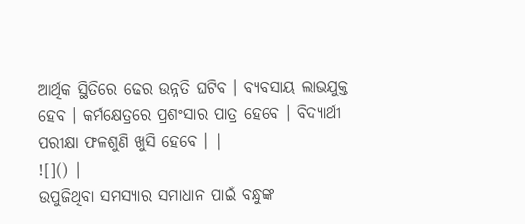ଆର୍ଥିକ ସ୍ଥିତିରେ ଢେର ଉନ୍ନତି ଘଟିବ । ବ୍ୟବସାୟ ଲାଭଯୁକ୍ତ ହେବ । କର୍ମକ୍ଷେତ୍ରରେ ପ୍ରଶଂସାର ପାତ୍ର ହେବେ । ବିଦ୍ୟାର୍ଥୀ ପରୀକ୍ଷା ଫଳଶୁଣି ଖୁସି ହେବେ । |
![]() |
ଉପୁଜିଥିବା ସମସ୍ୟାର ସମାଧାନ ପାଇଁ ବନ୍ଧୁଙ୍କ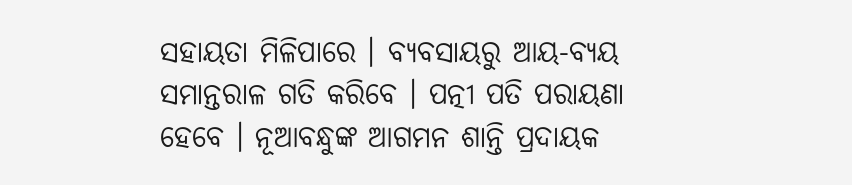ସହାୟତା ମିଳିପାରେ । ବ୍ୟବସାୟରୁ ଆୟ-ବ୍ୟୟ ସମାନ୍ତରାଳ ଗତି କରିବେ । ପତ୍ନୀ ପତି ପରାୟଣା ହେବେ । ନୂଆବନ୍ଧୁଙ୍କ ଆଗମନ ଶାନ୍ତି ପ୍ରଦାୟକ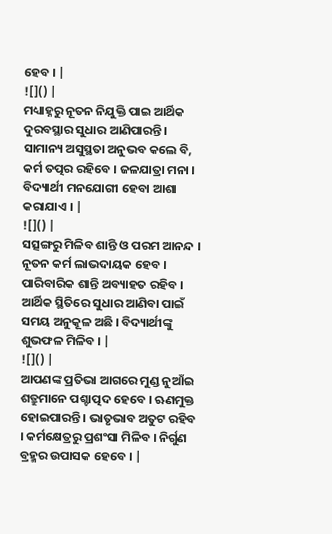ହେବ । |
![]() |
ମଧ୍ୟାହ୍ନରୁ ନୂତନ ନିଯୁକ୍ତି ପାଇ ଆର୍ଥିକ ଦୁରବସ୍ଥାର ସୁଧାର ଆଣିପାରନ୍ତି । ସାମାନ୍ୟ ଅସୁସ୍ଥତା ଅନୁଭବ କଲେ ବି, କର୍ମ ତତ୍ପର ରହିବେ । ଜଳଯାତ୍ରା ମନା । ବିଦ୍ୟାର୍ଥୀ ମନଯୋଗୀ ହେବା ଆଶା କରାଯାଏ । |
![]() |
ସତ୍ସଙ୍ଗରୁ ମିଳିବ ଶାନ୍ତି ଓ ପରମ ଆନନ୍ଦ । ନୂତନ କର୍ମ ଲାଭଦାୟକ ହେବ । ପାରିବାରିକ ଶାନ୍ତି ଅବ୍ୟାହତ ରହିବ । ଆର୍ଥିକ ସ୍ଥିତିରେ ସୁଧାର ଆଣିବା ପାଇଁ ସମୟ ଅନୁକୂଳ ଅଛି । ବିଦ୍ୟାର୍ଥୀଙ୍କୁ ଶୁଭଫଳ ମିଳିବ । |
![]() |
ଆପଣଙ୍କ ପ୍ରତିଭା ଆଗରେ ମୁଣ୍ଡ ନୁଆଁଇ ଶତ୍ରୁମାନେ ପଶ୍ଚାତ୍ପଦ ହେବେ । ଋଣମୁକ୍ତ ହୋଇପାରନ୍ତି । ଭାତୃଭାବ ଅତୁଟ ରହିବ । କର୍ମକ୍ଷେତ୍ରରୁ ପ୍ରଶଂସା ମିଳିବ । ନିର୍ଗୁଣ ବ୍ରହ୍ମର ଉପାସକ ହେବେ । |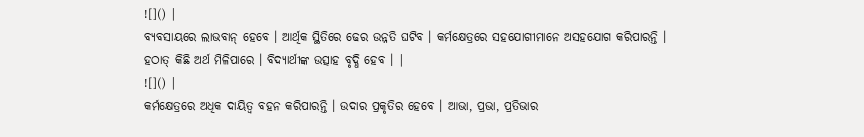![]() |
ବ୍ୟବସାୟରେ ଲାଭବାନ୍ ହେବେ । ଆର୍ଥିକ ସ୍ଥିତିରେ ଢେର ଉନ୍ନତି ଘଟିବ । କର୍ମକ୍ଷେତ୍ରରେ ସହଯୋଗୀମାନେ ଅସହଯୋଗ କରିପାରନ୍ତି । ହଠାତ୍ କିଛି ଅର୍ଥ ମିଳିପାରେ । ବିଦ୍ୟାର୍ଥୀଙ୍କ ଉତ୍ସାହ ବୃଦ୍ଧି ହେବ । |
![]() |
କର୍ମକ୍ଷେତ୍ରରେ ଅଧିକ ଦାୟିତ୍ୱ ବହନ କରିପାରନ୍ତି । ଉଦାର ପ୍ରକୃତିର ହେବେ । ଆଭା, ପ୍ରଭା, ପ୍ରତିଭାର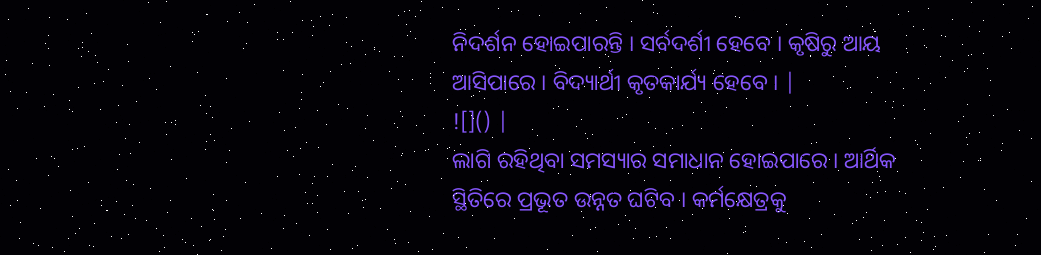ନିଦର୍ଶନ ହୋଇପାରନ୍ତି । ସର୍ବଦର୍ଶୀ ହେବେ । କୃଷିରୁ ଆୟ ଆସିପାରେ । ବିଦ୍ୟାର୍ଥୀ କୃତକାର୍ଯ୍ୟ ହେବେ । |
![]() |
ଲାଗି ରହିଥିବା ସମସ୍ୟାର ସମାଧାନ ହୋଇପାରେ । ଆର୍ଥିକ ସ୍ଥିତିରେ ପ୍ରଭୂତ ଉନ୍ନତ ଘଟିବ । କର୍ମକ୍ଷେତ୍ରକୁ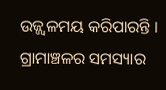ଉଜ୍ଜ୍ୱଳମୟ କରିପାରନ୍ତି । ଗ୍ରାମାଞ୍ଚଳର ସମସ୍ୟାର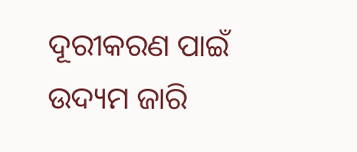ଦୂରୀକରଣ ପାଇଁ ଉଦ୍ୟମ ଜାରି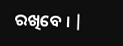ରଖିବେ । |